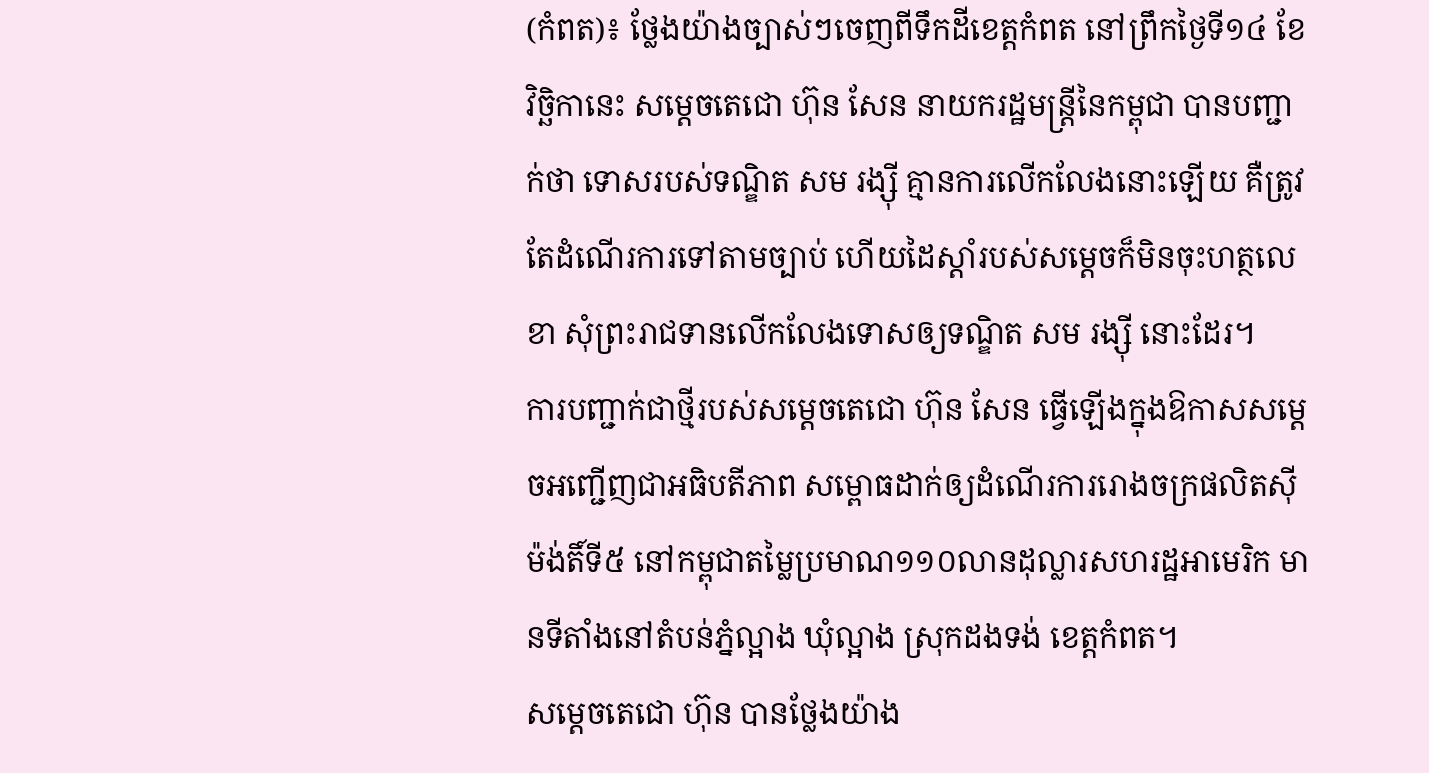(កំពត)៖ ថ្លែងយ៉ាងច្បាស់ៗចេញពីទឹកដីខេត្តកំពត នៅព្រឹកថ្ងៃទី១៤ ខែវិច្ឆិកានេះ សម្តេចតេជោ ហ៊ុន សែន នាយករដ្ឋមន្ត្រីនៃកម្ពុជា បានបញ្ជាក់ថា ទោសរបស់ទណ្ឌិត សម រង្ស៊ី គ្មានការលើកលែងនោះឡើយ គឺត្រូវតែដំណើរការទៅតាមច្បាប់ ហើយដៃស្តាំរបស់សម្តេចក៏មិនចុះហត្ថលេខា សុំព្រះរាជទានលើកលែងទោសឲ្យទណ្ឌិត សម រង្ស៊ី នោះដែរ។
ការបញ្ជាក់ជាថ្មីរបស់សម្តេចតេជោ ហ៊ុន សែន ធ្វើឡើងក្នុងឱកាសសម្តេចអញ្ជើញជាអធិបតីភាព សម្ពោធដាក់ឲ្យដំណើរការរោងចក្រផលិតស៊ីម៉ង់តិ៍ទី៥ នៅកម្ពុជាតម្លៃប្រមាណ១១០លានដុល្លារសហរដ្ឋអាមេរិក មានទីតាំងនៅតំបន់ភ្នំល្អាង ឃុំល្អាង ស្រុកដងទង់ ខេត្តកំពត។
សម្តេចតេជោ ហ៊ុន បានថ្លែងយ៉ាង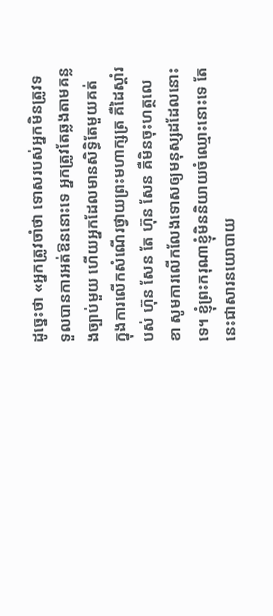ដូច្នេះថា «អ្នកត្រូវចាំថា ទោសរបស់អ្នកមិនត្រូវទទួលបានការអត់ឱននោះទេ អ្នកត្រូវតែឆ្លងតាមគន្លងច្បាប់មួយ ហើយអ្នកដែលមានសិទ្ធិតែមួយគត់ ក្នុងការលើកសំណើរថ្វាយព្រះមហាក្សត្រ គឺដៃស្ដាំរបស់ ហ៊ុន សែន តែ ហ៊ុន សែន គឺមិនចុះហត្ថលេខា សូមការលើកលែងទោសឲ្យមនុស្សដដែលនោះទេ។ ខ្ញុំព្រះករុណាខ្ញុំមិននិយាយចំឈ្មោះនោះទេ តែនេះជាសារនយោបាយ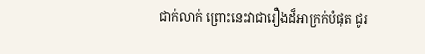ជាក់លាក់ ព្រោះនេះវាជារឿងដ៏អាក្រក់បំផុត ជូរ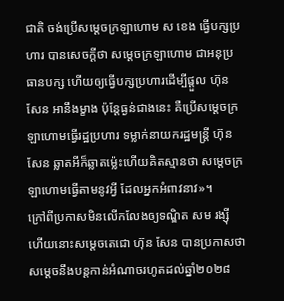ជាតិ ចង់ប្រើសម្ដេចក្រឡាហោម ស ខេង ធ្វើបក្សប្រហារ បានសេចក្ដីថា សម្ដេចក្រឡាហោម ជាអនុប្រធានបក្ស ហើយឲ្យធ្វើបក្សប្រហារដើម្បីផ្ដួល ហ៊ុន សែន អានឹងម្ខាង ប៉ុន្ដែធ្ងន់ជាងនេះ គឺប្រើសម្ដេចក្រឡាហោមធ្វើរដ្ឋប្រហារ ទម្លាក់នាយករដ្ឋមន្រ្ដី ហ៊ុន សែន ឆ្លាតអីក៏ឆ្លាតម្ល៉េះហើយគិតស្មានថា សម្ដេចក្រឡាហោមធ្វើតាមនូវអ្វី ដែលអ្នកអំពាវនាវ»។
ក្រៅពីប្រកាសមិនលើកលែងឲ្យទណ្ឌិត សម រង្ស៊ី ហើយនោះសម្តេចតេជោ ហ៊ុន សែន បានប្រកាសថា សម្តេចនឹងបន្តកាន់អំណាចរហូតដល់ឆ្នាំ២០២៨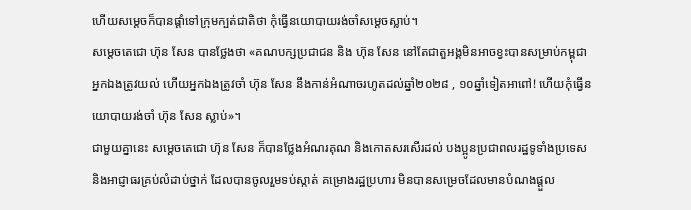ហើយសម្តេចក៏បានផ្តាំទៅក្រុមក្បត់ជាតិថា កុំធ្វើនយោបាយរង់ចាំសម្តេចស្លាប់។
សម្តេចតេជោ ហ៊ុន សែន បានថ្លែងថា «គណបក្សប្រជាជន និង ហ៊ុន សែន នៅតែជាតួអង្គមិនអាចខ្វះបានសម្រាប់កម្ពុជា អ្នកឯងត្រូវយល់ ហើយអ្នកឯងត្រូវចាំ ហ៊ុន សែន នឹងកាន់អំណាចរហូតដល់ឆ្នាំ២០២៨ , ១០ឆ្នាំទៀតអាពៅ! ហើយកុំធ្វើនយោបាយរង់ចាំ ហ៊ុន សែន ស្លាប់»។
ជាមួយគ្នានេះ សម្តេចតេជោ ហ៊ុន សែន ក៏បានថ្លែងអំណរគុណ និងកោតសរសើរដល់ បងប្អូនប្រជាពលរដ្ឋទូទាំងប្រទេស និងអាជ្ញាធរគ្រប់លំដាប់ថ្នាក់ ដែលបានចូលរួមទប់ស្កាត់ គម្រោងរដ្ឋប្រហារ មិនបានសម្រេចដែលមានបំណងផ្តួល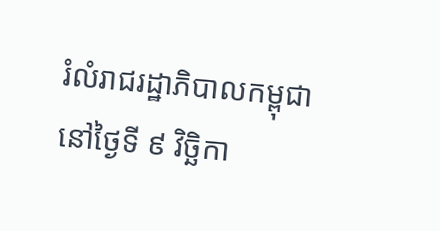រំលំរាជរដ្ឋាភិបាលកម្ពុជា នៅថ្ងៃទី ៩ វិច្ឆិកា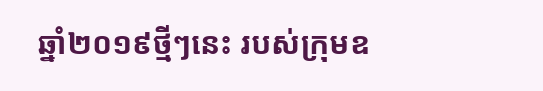ឆ្នាំ២០១៩ថ្មីៗនេះ របស់ក្រុមឧ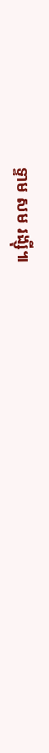ទ្ទាម សម រង្ស៊ី៕